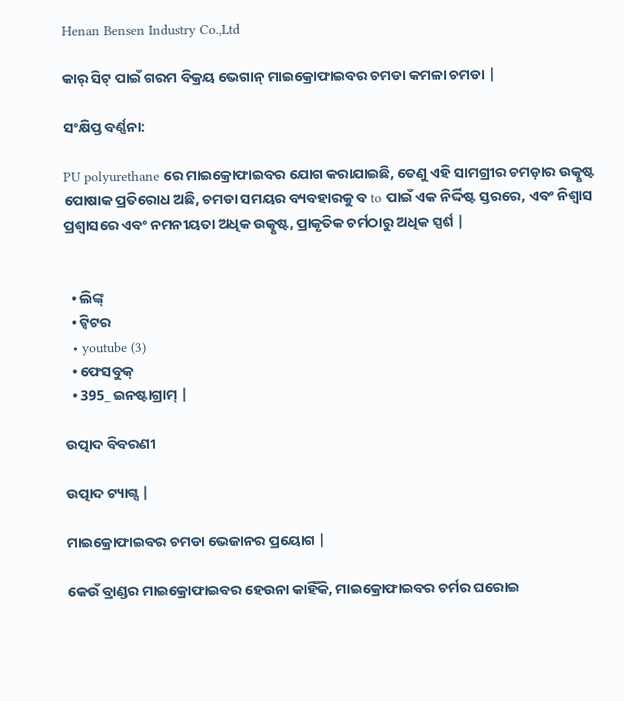Henan Bensen Industry Co.,Ltd

କାର୍ ସିଟ୍ ପାଇଁ ଗରମ ବିକ୍ରୟ ଭେଗାନ୍ ମାଇକ୍ରୋଫାଇବର ଚମଡା କମଳା ଚମଡା |

ସଂକ୍ଷିପ୍ତ ବର୍ଣ୍ଣନା:

PU polyurethane ରେ ମାଇକ୍ରୋଫାଇବର ଯୋଗ କରାଯାଇଛି, ତେଣୁ ଏହି ସାମଗ୍ରୀର ଚମଡ଼ାର ଉତ୍କୃଷ୍ଟ ପୋଷାକ ପ୍ରତିରୋଧ ଅଛି, ଚମଡା ସମୟର ବ୍ୟବହାରକୁ ବ to ପାଇଁ ଏକ ନିର୍ଦ୍ଦିଷ୍ଟ ସ୍ତରରେ, ଏବଂ ନିଶ୍ୱାସ ପ୍ରଶ୍ୱାସରେ ଏବଂ ନମନୀୟତା ଅଧିକ ଉତ୍କୃଷ୍ଟ, ପ୍ରାକୃତିକ ଚର୍ମଠାରୁ ଅଧିକ ସ୍ପର୍ଶ |


  • ଲିଙ୍କ୍
  • ଟ୍ୱିଟର
  • youtube (3)
  • ଫେସବୁକ୍
  • 395_ ଇନଷ୍ଟାଗ୍ରାମ୍ |

ଉତ୍ପାଦ ବିବରଣୀ

ଉତ୍ପାଦ ଟ୍ୟାଗ୍ସ |

ମାଇକ୍ରୋଫାଇବର ଚମଡା ଭେଜାନର ପ୍ରୟୋଗ |

କେଉଁ ବ୍ରାଣ୍ଡର ମାଇକ୍ରୋଫାଇବର ହେଉନା କାହିଁକି, ମାଇକ୍ରୋଫାଇବର ଚର୍ମର ଘରୋଇ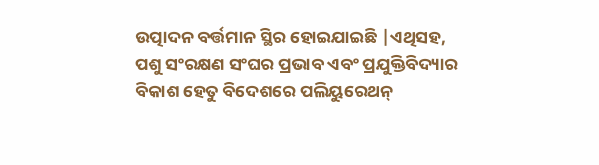ଉତ୍ପାଦନ ବର୍ତ୍ତମାନ ସ୍ଥିର ହୋଇଯାଇଛି |ଏଥିସହ, ପଶୁ ସଂରକ୍ଷଣ ସଂଘର ପ୍ରଭାବ ଏବଂ ପ୍ରଯୁକ୍ତିବିଦ୍ୟାର ବିକାଶ ହେତୁ ବିଦେଶରେ ପଲିୟୁରେଥନ୍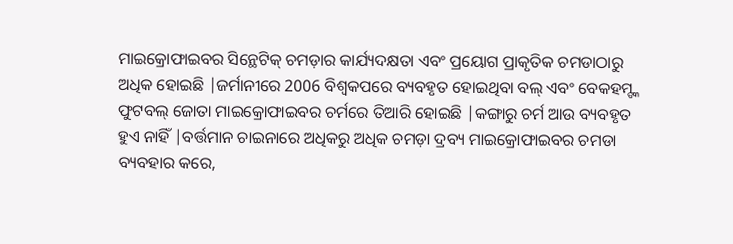ମାଇକ୍ରୋଫାଇବର ସିନ୍ଥେଟିକ୍ ଚମଡ଼ାର କାର୍ଯ୍ୟଦକ୍ଷତା ଏବଂ ପ୍ରୟୋଗ ପ୍ରାକୃତିକ ଚମଡାଠାରୁ ଅଧିକ ହୋଇଛି |ଜର୍ମାନୀରେ 2006 ବିଶ୍ୱକପରେ ବ୍ୟବହୃତ ହୋଇଥିବା ବଲ୍ ଏବଂ ବେକହମ୍ଙ୍କ ଫୁଟବଲ୍ ଜୋତା ମାଇକ୍ରୋଫାଇବର ଚର୍ମରେ ତିଆରି ହୋଇଛି |କଙ୍ଗାରୁ ଚର୍ମ ଆଉ ବ୍ୟବହୃତ ହୁଏ ନାହିଁ |ବର୍ତ୍ତମାନ ଚାଇନାରେ ଅଧିକରୁ ଅଧିକ ଚମଡ଼ା ଦ୍ରବ୍ୟ ମାଇକ୍ରୋଫାଇବର ଚମଡା ବ୍ୟବହାର କରେ,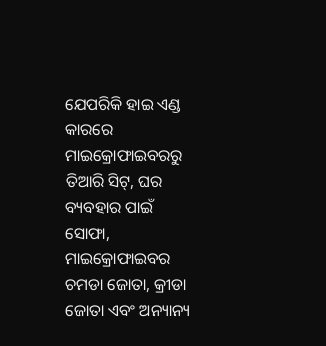ଯେପରିକି ହାଇ ଏଣ୍ଡ କାରରେ ମାଇକ୍ରୋଫାଇବରରୁ ତିଆରି ସିଟ୍, ଘର ବ୍ୟବହାର ପାଇଁ ସୋଫା, ମାଇକ୍ରୋଫାଇବର ଚମଡା ଜୋତା, କ୍ରୀଡା ଜୋତା ଏବଂ ଅନ୍ୟାନ୍ୟ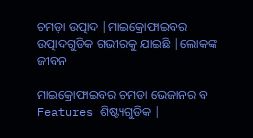ଚମଡ଼ା ଉତ୍ପାଦ |ମାଇକ୍ରୋଫାଇବର ଉତ୍ପାଦଗୁଡିକ ଗଭୀରକୁ ଯାଇଛି |ଲୋକଙ୍କ ଜୀବନ

ମାଇକ୍ରୋଫାଇବର ଚମଡା ଭେଜାନର ବ Features ଶିଷ୍ଟ୍ୟଗୁଡିକ |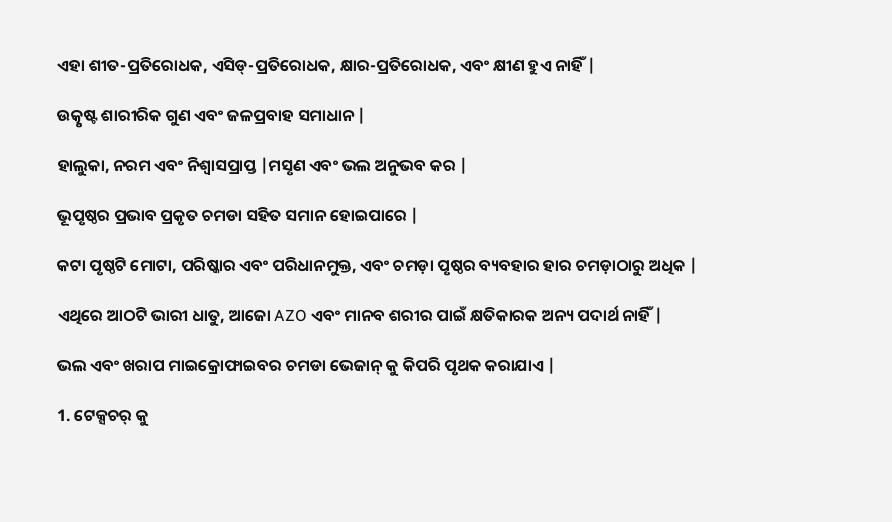ଏହା ଶୀତ-ପ୍ରତିରୋଧକ, ଏସିଡ୍-ପ୍ରତିରୋଧକ, କ୍ଷାର-ପ୍ରତିରୋଧକ, ଏବଂ କ୍ଷୀଣ ହୁଏ ନାହିଁ |

ଉତ୍କୃଷ୍ଟ ଶାରୀରିକ ଗୁଣ ଏବଂ ଜଳପ୍ରବାହ ସମାଧାନ |

ହାଲୁକା, ନରମ ଏବଂ ନିଶ୍ୱାସପ୍ରାପ୍ତ |ମସୃଣ ଏବଂ ଭଲ ଅନୁଭବ କର |

ଭୂପୃଷ୍ଠର ପ୍ରଭାବ ପ୍ରକୃତ ଚମଡା ସହିତ ସମାନ ହୋଇପାରେ |

କଟା ପୃଷ୍ଠଟି ମୋଟା, ପରିଷ୍କାର ଏବଂ ପରିଧାନମୁକ୍ତ, ଏବଂ ଚମଡ଼ା ପୃଷ୍ଠର ବ୍ୟବହାର ହାର ଚମଡ଼ାଠାରୁ ଅଧିକ |

ଏଥିରେ ଆଠଟି ଭାରୀ ଧାତୁ, ଆଜୋ AZO ଏବଂ ମାନବ ଶରୀର ପାଇଁ କ୍ଷତିକାରକ ଅନ୍ୟ ପଦାର୍ଥ ନାହିଁ |

ଭଲ ଏବଂ ଖରାପ ମାଇକ୍ରୋଫାଇବର ଚମଡା ଭେଜାନ୍ କୁ କିପରି ପୃଥକ କରାଯାଏ |

1. ଟେକ୍ସଚର୍ କୁ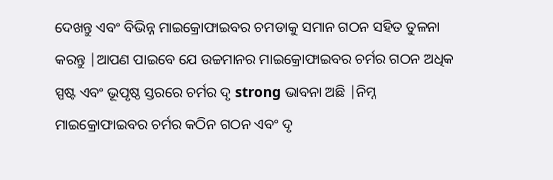ଦେଖନ୍ତୁ ଏବଂ ବିଭିନ୍ନ ମାଇକ୍ରୋଫାଇବର ଚମଡାକୁ ସମାନ ଗଠନ ସହିତ ତୁଳନା କରନ୍ତୁ |ଆପଣ ପାଇବେ ଯେ ଉଚ୍ଚମାନର ମାଇକ୍ରୋଫାଇବର ଚର୍ମର ଗଠନ ଅଧିକ ସ୍ପଷ୍ଟ ଏବଂ ଭୂପୃଷ୍ଠ ସ୍ତରରେ ଚର୍ମର ଦୃ strong ଭାବନା ଅଛି |ନିମ୍ନ ମାଇକ୍ରୋଫାଇବର ଚର୍ମର କଠିନ ଗଠନ ଏବଂ ଦୃ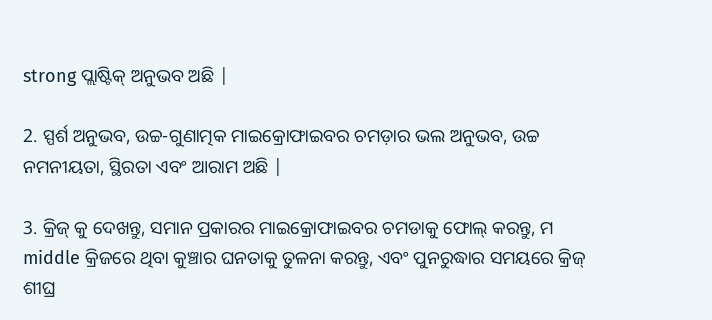strong ପ୍ଲାଷ୍ଟିକ୍ ଅନୁଭବ ଅଛି |

2. ସ୍ପର୍ଶ ଅନୁଭବ, ଉଚ୍ଚ-ଗୁଣାତ୍ମକ ମାଇକ୍ରୋଫାଇବର ଚମଡ଼ାର ଭଲ ଅନୁଭବ, ଉଚ୍ଚ ନମନୀୟତା, ସ୍ଥିରତା ଏବଂ ଆରାମ ଅଛି |

3. କ୍ରିଜ୍ କୁ ଦେଖନ୍ତୁ, ସମାନ ପ୍ରକାରର ମାଇକ୍ରୋଫାଇବର ଚମଡାକୁ ଫୋଲ୍ କରନ୍ତୁ, ମ middle କ୍ରିଜରେ ଥିବା କୁଞ୍ଚାର ଘନତାକୁ ତୁଳନା କରନ୍ତୁ, ଏବଂ ପୁନରୁଦ୍ଧାର ସମୟରେ କ୍ରିଜ୍ ଶୀଘ୍ର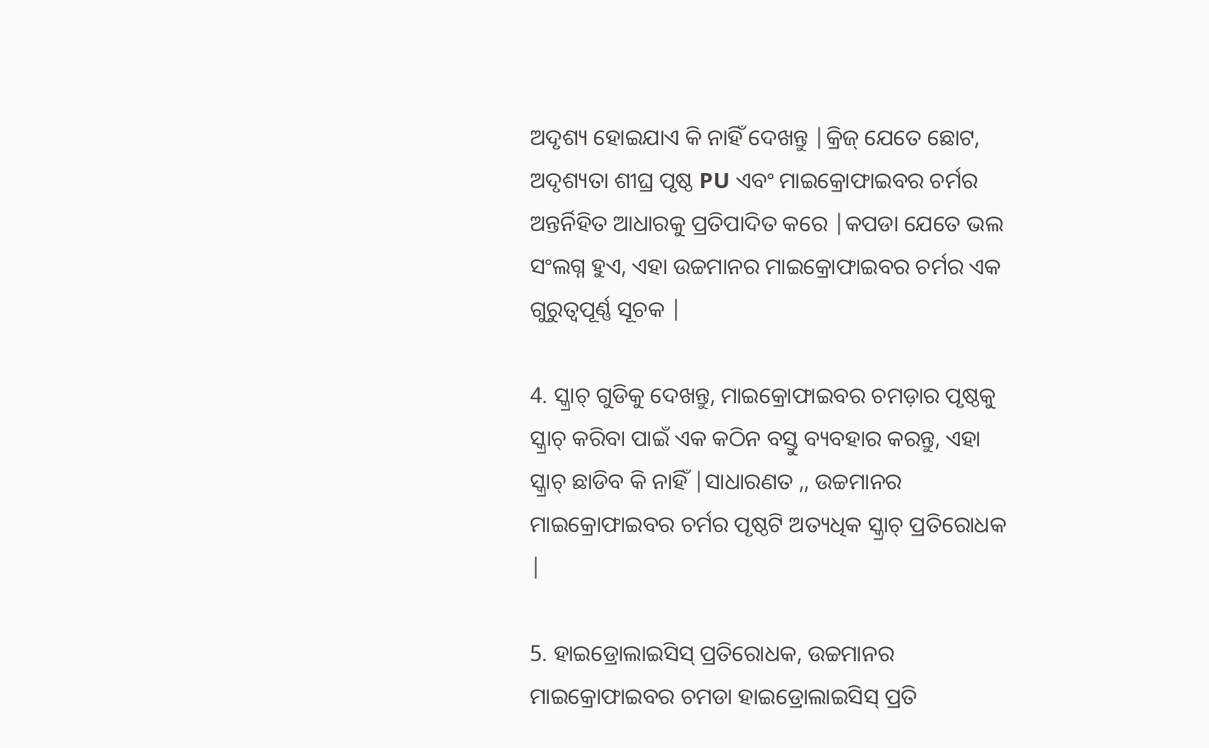ଅଦୃଶ୍ୟ ହୋଇଯାଏ କି ନାହିଁ ଦେଖନ୍ତୁ |କ୍ରିଜ୍ ଯେତେ ଛୋଟ, ଅଦୃଶ୍ୟତା ଶୀଘ୍ର ପୃଷ୍ଠ PU ଏବଂ ମାଇକ୍ରୋଫାଇବର ଚର୍ମର ଅନ୍ତର୍ନିହିତ ଆଧାରକୁ ପ୍ରତିପାଦିତ କରେ |କପଡା ଯେତେ ଭଲ ସଂଲଗ୍ନ ହୁଏ, ଏହା ଉଚ୍ଚମାନର ମାଇକ୍ରୋଫାଇବର ଚର୍ମର ଏକ ଗୁରୁତ୍ୱପୂର୍ଣ୍ଣ ସୂଚକ |

4. ସ୍କ୍ରାଚ୍ ଗୁଡିକୁ ଦେଖନ୍ତୁ, ମାଇକ୍ରୋଫାଇବର ଚମଡ଼ାର ପୃଷ୍ଠକୁ ସ୍କ୍ରାଚ୍ କରିବା ପାଇଁ ଏକ କଠିନ ବସ୍ତୁ ବ୍ୟବହାର କରନ୍ତୁ, ଏହା ସ୍କ୍ରାଚ୍ ଛାଡିବ କି ନାହିଁ |ସାଧାରଣତ ,, ଉଚ୍ଚମାନର ମାଇକ୍ରୋଫାଇବର ଚର୍ମର ପୃଷ୍ଠଟି ଅତ୍ୟଧିକ ସ୍କ୍ରାଚ୍ ପ୍ରତିରୋଧକ |

5. ହାଇଡ୍ରୋଲାଇସିସ୍ ପ୍ରତିରୋଧକ, ଉଚ୍ଚମାନର ମାଇକ୍ରୋଫାଇବର ଚମଡା ହାଇଡ୍ରୋଲାଇସିସ୍ ପ୍ରତି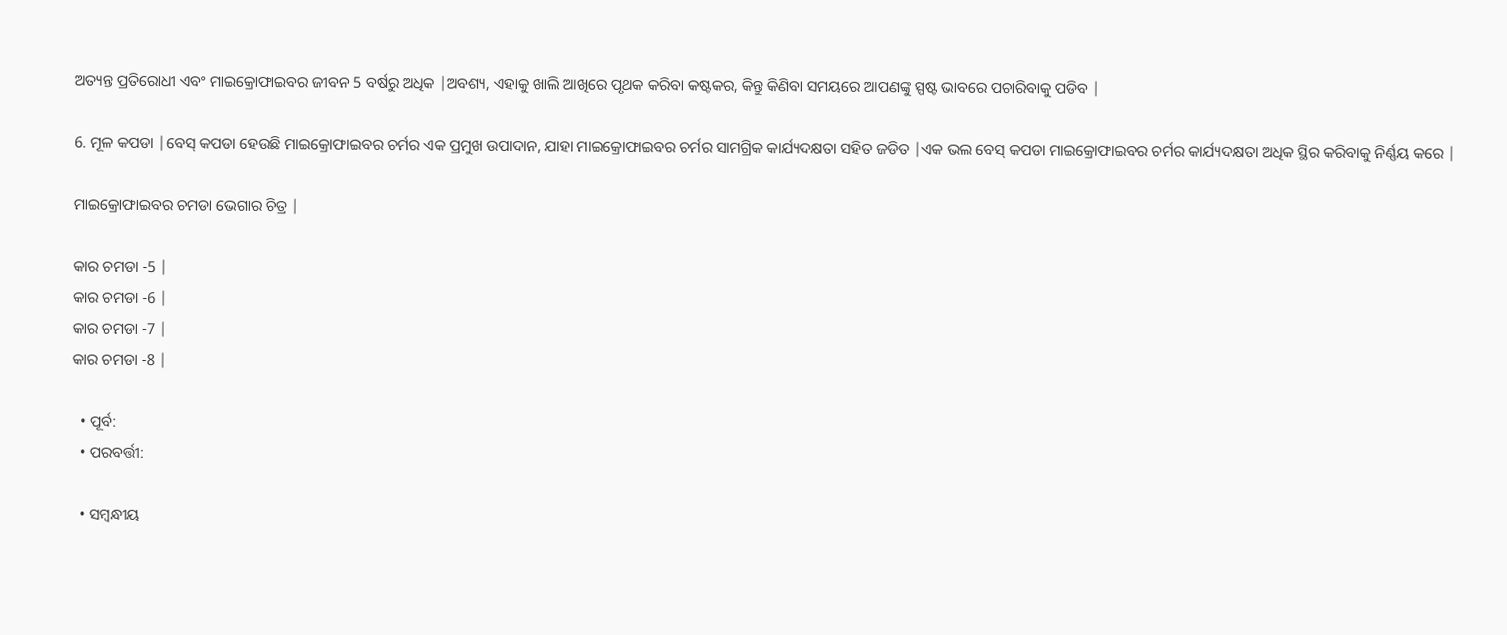ଅତ୍ୟନ୍ତ ପ୍ରତିରୋଧୀ ଏବଂ ମାଇକ୍ରୋଫାଇବର ଜୀବନ 5 ବର୍ଷରୁ ଅଧିକ |ଅବଶ୍ୟ, ଏହାକୁ ଖାଲି ଆଖିରେ ପୃଥକ କରିବା କଷ୍ଟକର, କିନ୍ତୁ କିଣିବା ସମୟରେ ଆପଣଙ୍କୁ ସ୍ପଷ୍ଟ ଭାବରେ ପଚାରିବାକୁ ପଡିବ |

6. ମୂଳ କପଡା |ବେସ୍ କପଡା ହେଉଛି ମାଇକ୍ରୋଫାଇବର ଚର୍ମର ଏକ ପ୍ରମୁଖ ଉପାଦାନ, ଯାହା ମାଇକ୍ରୋଫାଇବର ଚର୍ମର ସାମଗ୍ରିକ କାର୍ଯ୍ୟଦକ୍ଷତା ସହିତ ଜଡିତ |ଏକ ଭଲ ବେସ୍ କପଡା ମାଇକ୍ରୋଫାଇବର ଚର୍ମର କାର୍ଯ୍ୟଦକ୍ଷତା ଅଧିକ ସ୍ଥିର କରିବାକୁ ନିର୍ଣ୍ଣୟ କରେ |

ମାଇକ୍ରୋଫାଇବର ଚମଡା ଭେଗାର ଚିତ୍ର |

କାର ଚମଡା -5 |
କାର ଚମଡା -6 |
କାର ଚମଡା -7 |
କାର ଚମଡା -8 |

  • ପୂର୍ବ:
  • ପରବର୍ତ୍ତୀ:

  • ସମ୍ବନ୍ଧୀୟ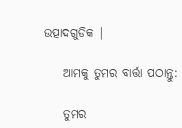ଉତ୍ପାଦଗୁଡିକ |

    ଆମକୁ ତୁମର ବାର୍ତ୍ତା ପଠାନ୍ତୁ:

    ତୁମର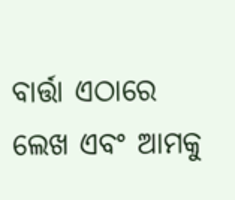ବାର୍ତ୍ତା ଏଠାରେ ଲେଖ ଏବଂ ଆମକୁ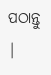ପଠାନ୍ତୁ |